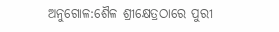ଅନୁଗୋଳ:ଶୈଳ ଶ୍ରୀକ୍ଷେତ୍ରଠାରେ ପୁରୀ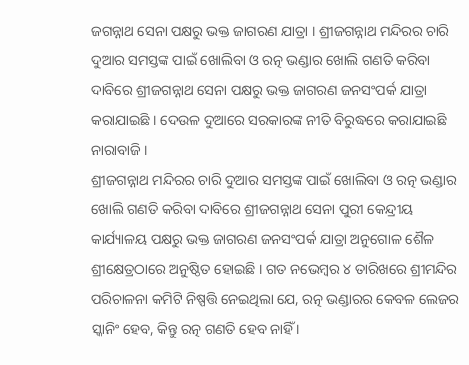ଜଗନ୍ନାଥ ସେନା ପକ୍ଷରୁ ଭକ୍ତ ଜାଗରଣ ଯାତ୍ରା । ଶ୍ରୀଜଗନ୍ନାଥ ମନ୍ଦିରର ଚାରି ଦୁଆର ସମସ୍ତଙ୍କ ପାଇଁ ଖୋଲିବା ଓ ରତ୍ନ ଭଣ୍ଡାର ଖୋଲି ଗଣତି କରିବା ଦାବିରେ ଶ୍ରୀଜଗନ୍ନାଥ ସେନା ପକ୍ଷରୁ ଭକ୍ତ ଜାଗରଣ ଜନସଂପର୍କ ଯାତ୍ରା କରାଯାଇଛି । ଦେଉଳ ଦୁଆରେ ସରକାରଙ୍କ ନୀତି ବିରୁଦ୍ଧରେ କରାଯାଇଛି ନାରାବାଜି ।
ଶ୍ରୀଜଗନ୍ନାଥ ମନ୍ଦିରର ଚାରି ଦୁଆର ସମସ୍ତଙ୍କ ପାଇଁ ଖୋଲିବା ଓ ରତ୍ନ ଭଣ୍ଡାର ଖୋଲି ଗଣତି କରିବା ଦାବିରେ ଶ୍ରୀଜଗନ୍ନାଥ ସେନା ପୁରୀ କେନ୍ଦ୍ରୀୟ କାର୍ଯ୍ୟାଳୟ ପକ୍ଷରୁ ଭକ୍ତ ଜାଗରଣ ଜନସଂପର୍କ ଯାତ୍ରା ଅନୁଗୋଳ ଶୈଳ ଶ୍ରୀକ୍ଷେତ୍ରଠାରେ ଅନୁଷ୍ଠିତ ହୋଇଛି । ଗତ ନଭେମ୍ବର ୪ ତାରିଖରେ ଶ୍ରୀମନ୍ଦିର ପରିଚାଳନା କମିଟି ନିଷ୍ପତ୍ତି ନେଇଥିଲା ଯେ, ରତ୍ନ ଭଣ୍ଡାରର କେବଳ ଲେଜର ସ୍କାନିଂ ହେବ, କିନ୍ତୁ ରତ୍ନ ଗଣତି ହେବ ନାହିଁ ।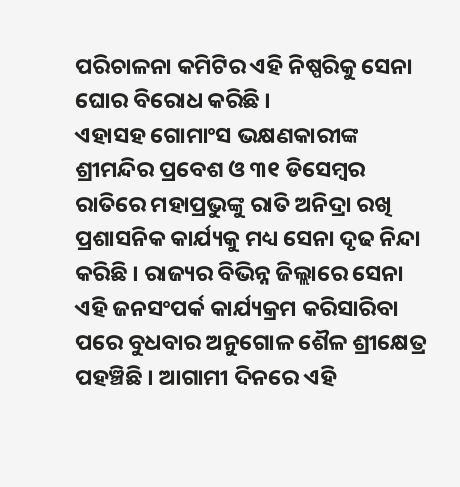ପରିଚାଳନା କମିଟିର ଏହି ନିଷ୍ପରିକୁ ସେନା ଘୋର ବିରୋଧ କରିଛି ।
ଏହାସହ ଗୋମାଂସ ଭକ୍ଷଣକାରୀଙ୍କ ଶ୍ରୀମନ୍ଦିର ପ୍ରବେଶ ଓ ୩୧ ଡିସେମ୍ବର ରାତିରେ ମହାପ୍ରଭୁଙ୍କୁ ରାତି ଅନିଦ୍ରା ରଖି ପ୍ରଶାସନିକ କାର୍ଯ୍ୟକୁ ମଧ୍ୟ ସେନା ଦୃଢ ନିନ୍ଦା କରିଛି । ରାଜ୍ୟର ବିଭିନ୍ନ ଜିଲ୍ଲାରେ ସେନା ଏହି ଜନସଂପର୍କ କାର୍ଯ୍ୟକ୍ରମ କରିସାରିବା ପରେ ବୁଧବାର ଅନୁଗୋଳ ଶୈଳ ଶ୍ରୀକ୍ଷେତ୍ର ପହଞ୍ଚିଛି । ଆଗାମୀ ଦିନରେ ଏହି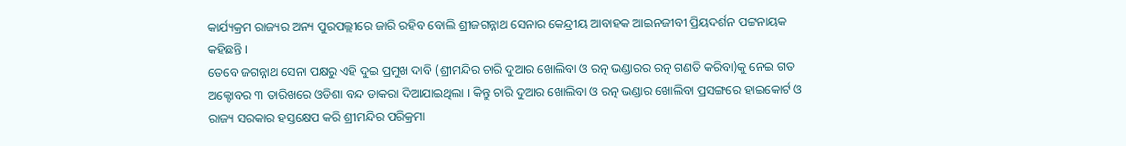କାର୍ଯ୍ୟକ୍ରମ ରାଜ୍ୟର ଅନ୍ୟ ପୁରପଲ୍ଲୀରେ ଜାରି ରହିବ ବୋଲି ଶ୍ରୀଜଗନ୍ନାଥ ସେନାର କେନ୍ଦ୍ରୀୟ ଆବାହକ ଆଇନଜୀବୀ ପ୍ରିୟଦର୍ଶନ ପଟ୍ଟନାୟକ କହିଛନ୍ତି ।
ତେବେ ଜଗନ୍ନାଥ ସେନା ପକ୍ଷରୁ ଏହି ଦୁଇ ପ୍ରମୁଖ ଦାବି (ଶ୍ରୀମନ୍ଦିର ଚାରି ଦୁଆର ଖୋଲିବା ଓ ରତ୍ନ ଭଣ୍ଡାରର ରତ୍ନ ଗଣତି କରିବା)କୁ ନେଇ ଗତ ଅକ୍ଟୋବର ୩ ତାରିଖରେ ଓଡିଶା ବନ୍ଦ ଡାକରା ଦିଆଯାଇଥିଲା । କିନ୍ତୁ ଚାରି ଦୁଆର ଖୋଲିବା ଓ ରତ୍ନ ଭଣ୍ଡାର ଖୋଲିବା ପ୍ରସଙ୍ଗରେ ହାଇକୋର୍ଟ ଓ ରାଜ୍ୟ ସରକାର ହସ୍ତକ୍ଷେପ କରି ଶ୍ରୀମନ୍ଦିର ପରିକ୍ରମା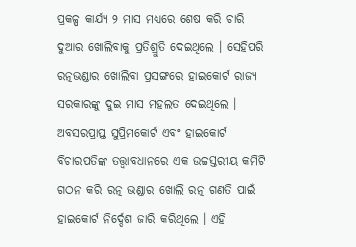ପ୍ରକଳ୍ପ କାର୍ଯ୍ୟ ୨ ମାସ ମଧ୍ୟରେ ଶେଷ କରି ଚାରି ଦୁଆର ଖୋଲିବାକୁ ପ୍ରତିଶ୍ରୁତି ଦେଇଥିଲେ । ସେହିପରି ରତ୍ନଭଣ୍ଡାର ଖୋଲିବା ପ୍ରସଙ୍ଗରେ ହାଇକୋର୍ଟ ରାଜ୍ୟ ସରକାରଙ୍କୁ ଦୁଇ ମାସ ମହଲତ ଦେଇଥିଲେ ।
ଅବସରପ୍ରାପ୍ତ ସୁପ୍ରିମକୋର୍ଟ ଏବଂ ହାଇକୋର୍ଟ ବିଚାରପତିଙ୍କ ତତ୍ତ୍ବାବଧାନରେ ଏକ ଉଚ୍ଚସ୍ତରୀୟ କମିଟି ଗଠନ କରି ରତ୍ନ ଭଣ୍ଡାର ଖୋଲି ରତ୍ନ ଗଣତି ପାଇଁ ହାଇକୋର୍ଟ ନିର୍ଦ୍ଦେଶ ଜାରି କରିଥିଲେ । ଏହି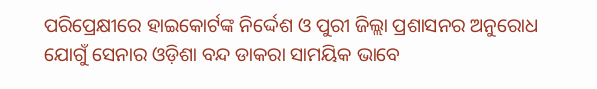ପରିପ୍ରେକ୍ଷୀରେ ହାଇକୋର୍ଟଙ୍କ ନିର୍ଦ୍ଦେଶ ଓ ପୁରୀ ଜିଲ୍ଲା ପ୍ରଶାସନର ଅନୁରୋଧ ଯୋଗୁଁ ସେନାର ଓଡ଼ିଶା ବନ୍ଦ ଡାକରା ସାମୟିକ ଭାବେ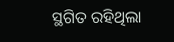ସ୍ଥଗିତ ରହିଥିଲା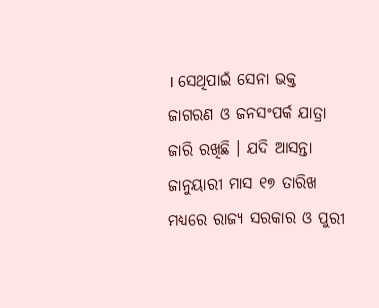। ସେଥିପାଇଁ ସେନା ଭକ୍ତ ଜାଗରଣ ଓ ଜନସଂପର୍କ ଯାତ୍ରା ଜାରି ରଖିଛି । ଯଦି ଆସନ୍ତା ଜାନୁୟାରୀ ମାସ ୧୭ ତାରିଖ ମଧ୍ୟରେ ରାଜ୍ୟ ସରକାର ଓ ପୁରୀ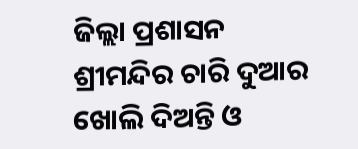ଜିଲ୍ଲା ପ୍ରଶାସନ ଶ୍ରୀମନ୍ଦିର ଚାରି ଦୁଆର ଖୋଲି ଦିଅନ୍ତି ଓ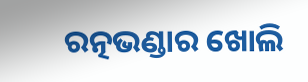ରତ୍ନଭଣ୍ଡାର ଖୋଲି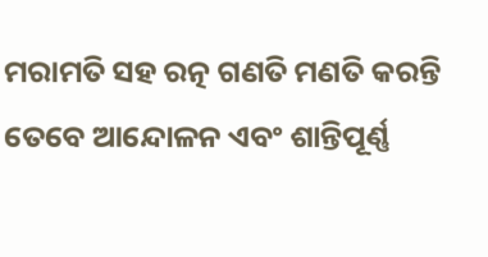ମରାମତି ସହ ରତ୍ନ ଗଣତି ମଣତି କରନ୍ତି ତେବେ ଆନ୍ଦୋଳନ ଏବଂ ଶାନ୍ତିପୂର୍ଣ୍ଣ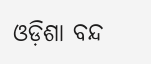ଓଡ଼ିଶା ବନ୍ଦ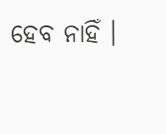ହେବ ନାହିଁ ।